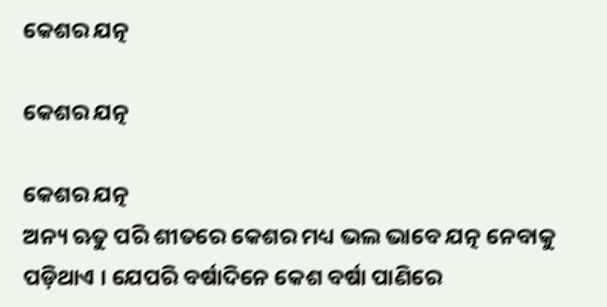କେଶର ଯତ୍ନ

କେଶର ଯତ୍ନ

କେଶର ଯତ୍ନ
ଅନ୍ୟ ଋତୁ ପରି ଶୀତରେ କେଶର ମଧ୍ୟ ଭଲ ଭାବେ ଯତ୍ନ ନେବାକୁ ପଡ଼ିଥାଏ । ଯେପରି ବର୍ଷାଦିନେ କେଶ ବର୍ଷା ପାଣିରେ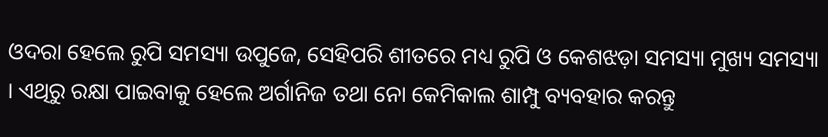ଓଦରା ହେଲେ ରୁପି ସମସ୍ୟା ଉପୁଜେ, ସେହିପରି ଶୀତରେ ମଧ୍ୟ ରୁପି ଓ କେଶଝଡ଼ା ସମସ୍ୟା ମୁଖ୍ୟ ସମସ୍ୟା । ଏଥିରୁ ରକ୍ଷା ପାଇବାକୁ ହେଲେ ଅର୍ଗାନିଜ ତଥା ନୋ କେମିକାଲ ଶାମ୍ପୁ ବ୍ୟବହାର କରନ୍ତୁ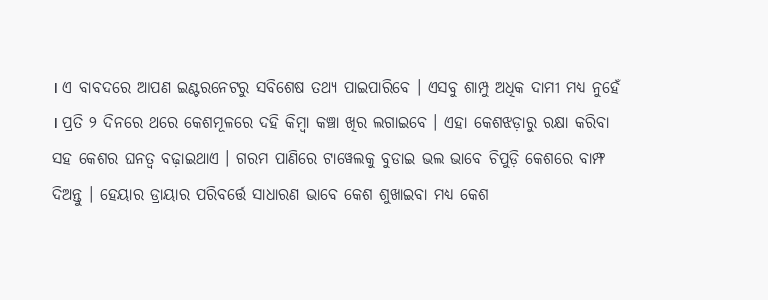। ଏ ବାବଦରେ ଆପଣ ଇଣ୍ଟରନେଟରୁ ସବିଶେଷ ତଥ୍ୟ ପାଇପାରିବେ । ଏସବୁ ଶାମ୍ପୁ ଅଧିକ ଦାମୀ ମଧ୍ୟ ନୁହେଁ । ପ୍ରତି ୨ ଦିନରେ ଥରେ କେଶମୂଳରେ ଦହି କିମ୍ବା କଞ୍ଚା ଖିର ଲଗାଇବେ । ଏହା କେଶଝଡ଼ାରୁ ରକ୍ଷା କରିବା ସହ କେଶର ଘନତ୍ୱ ବଢ଼ାଇଥାଏ । ଗରମ ପାଣିରେ ଟାୱେଲକୁ ବୁଡାଇ ଭଲ ଭାବେ ଚିପୁଡ଼ି କେଶରେ ବାମ୍ଫ ଦିଅନ୍ତୁ । ହେୟାର ଡ୍ରାୟାର ପରିବର୍ତ୍ତେ ସାଧାରଣ ଭାବେ କେଶ ଶୁଖାଇବା ମଧ୍ୟ କେଶ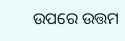ଉପରେ ଉତ୍ତମ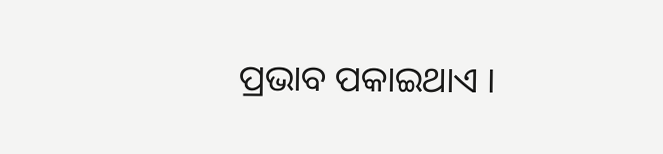ପ୍ରଭାବ ପକାଇଥାଏ ।